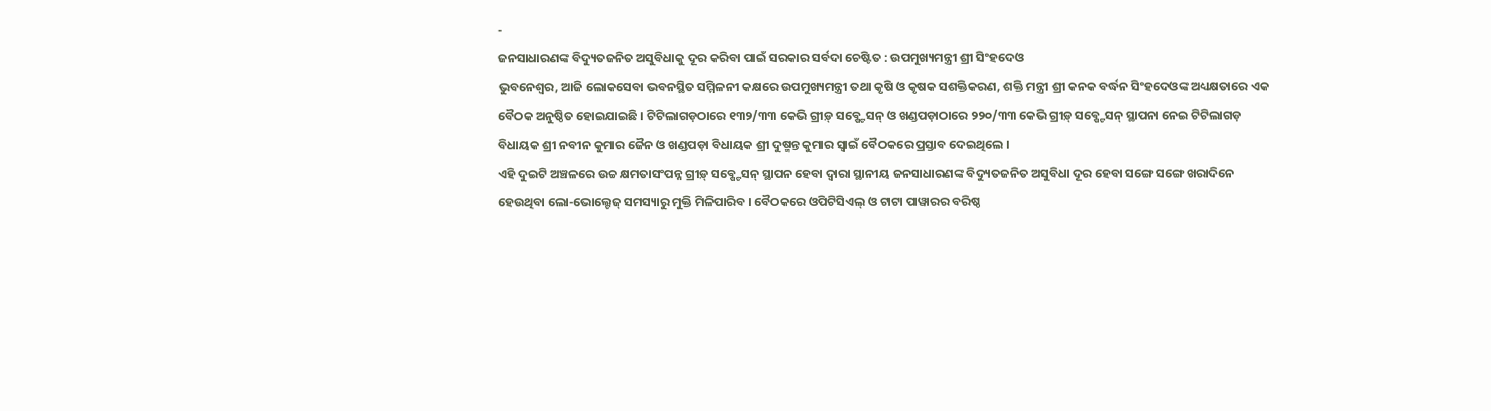-
ଜନସାଧାରଣଙ୍କ ବିଦ୍ୟୁତଜନିତ ଅସୁବିଧାକୁ ଦୂର କରିବା ପାଇଁ ସରକାର ସର୍ବଦା ଚେଷ୍ଟିତ : ଉପମୁଖ୍ୟମନ୍ତ୍ରୀ ଶ୍ରୀ ସିଂହଦେଓ
ଭୁବନେଶ୍ୱର, ଆଜି ଲୋକସେବା ଭବନସ୍ଥିତ ସମ୍ମିଳନୀ କକ୍ଷରେ ଉପମୁଖ୍ୟମନ୍ତ୍ରୀ ତଥା କୃଷି ଓ କୃଷକ ସଶକ୍ତିକରଣ, ଶକ୍ତି ମନ୍ତ୍ରୀ ଶ୍ରୀ କନକ ବର୍ଦ୍ଧନ ସିଂହଦେଓଙ୍କ ଅଧ୍ୟକ୍ଷତାରେ ଏକ ବୈଠକ ଅନୁଷ୍ଠିତ ହୋଇଯାଇଛି । ଟିଟିଲାଗଡ଼ଠାରେ ୧୩୨/୩୩ କେଭି ଗ୍ରୀଡ଼୍ ସବ୍ଷ୍ଟେସନ୍ ଓ ଖଣ୍ଡପଡ଼ାଠାରେ ୨୨୦/୩୩ କେଭି ଗ୍ରୀଡ଼୍ ସବ୍ଷ୍ଟେସନ୍ ସ୍ଥାପନା ନେଇ ଟିଟିଲାଗଡ଼ ବିଧାୟକ ଶ୍ରୀ ନବୀନ କୁମାର ଜୈନ ଓ ଖଣ୍ଡପଡ଼ା ବିଧାୟକ ଶ୍ରୀ ଦୁଷ୍ମନ୍ତ କୁମାର ସ୍ୱାଇଁ ବୈଠକରେ ପ୍ରସ୍ତାବ ଦେଇଥିଲେ ।
ଏହି ଦୁଇଟି ଅଞ୍ଚଳରେ ଉଚ୍ଚ କ୍ଷମତାସଂପନ୍ନ ଗ୍ରୀଡ଼୍ ସବ୍ଷ୍ଟେସନ୍ ସ୍ଥାପନ ହେବା ଦ୍ୱାରା ସ୍ଥାନୀୟ ଜନସାଧାରଣଙ୍କ ବିଦ୍ୟୁତଜନିତ ଅସୁବିଧା ଦୂର ହେବା ସଙ୍ଗେ ସଙ୍ଗେ ଖରାଦିନେ ହେଉଥିବା ଲୋ-ଭୋଲ୍ଟେଜ୍ ସମସ୍ୟାରୁ ମୁକ୍ତି ମିଳିପାରିବ । ବୈଠକରେ ଓପିଟିସିଏଲ୍ ଓ ଟାଟା ପାୱାରର ବରିଷ୍ଠ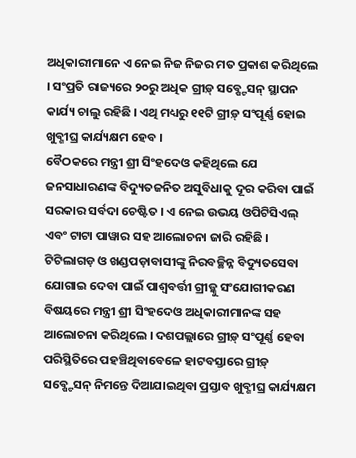ଅଧିକାରୀମାନେ ଏ ନେଇ ନିଜ ନିଜର ମତ ପ୍ରକାଶ କରିଥିଲେ । ସଂପ୍ରତି ରାଜ୍ୟରେ ୨୦ରୁ ଅଧିକ ଗ୍ରୀଡ଼୍ ସବ୍ଷ୍ଟେସନ୍ ସ୍ଥାପନ କାର୍ଯ୍ୟ ଚାଲୁ ରହିଛି । ଏଥି ମଧ୍ୟରୁ ୧୧ଟି ଗ୍ରୀଡ଼୍ ସଂପୂର୍ଣ୍ଣ ହୋଇ ଖୁବ୍ଶୀଘ୍ର କାର୍ଯ୍ୟକ୍ଷମ ହେବ ।
ବୈଠକରେ ମନ୍ତ୍ରୀ ଶ୍ରୀ ସିଂହଦେଓ କହିଥିଲେ ଯେ ଜନସାଧାରଣଙ୍କ ବିଦ୍ୟୁତଜନିତ ଅସୁବିଧାକୁ ଦୂର କରିବା ପାଇଁ ସରକାର ସର୍ବଦା ଚେଷ୍ଟିତ । ଏ ନେଇ ଉଭୟ ଓପିଟିସିଏଲ୍ ଏବଂ ଟାଟା ପାୱାର ସହ ଆଲୋଚନା ଜାରି ରହିଛି । ଟିଟିଲାଗଡ଼ ଓ ଖଣ୍ଡପଡ଼ାବାସୀଙ୍କୁ ନିରବଚ୍ଛିନ୍ନ ବିଦ୍ୟୁତସେବା ଯୋଗାଇ ଦେବା ପାଇଁ ପାଶ୍ୱବର୍ତ୍ତୀ ଗ୍ରୀଡ଼୍କୁ ସଂଯୋଗୀକରଣ ବିଷୟରେ ମନ୍ତ୍ରୀ ଶ୍ରୀ ସିଂହଦେଓ ଅଧିକାରୀମାନଙ୍କ ସହ ଆଲୋଚନା କରିଥିଲେ । ଦଶପଲ୍ଲାରେ ଗ୍ରୀଡ଼୍ ସଂପୂର୍ଣ୍ଣ ହେବା ପରିସ୍ଥିତିରେ ପହଞ୍ଚିଥିବାବେଳେ ହାଟବସ୍ତାରେ ଗ୍ରୀଡ଼୍ ସବ୍ଷ୍ଟେସନ୍ ନିମନ୍ତେ ଦିଆଯାଇଥିବା ପ୍ରସ୍ତାବ ଖୁବ୍ଶୀଘ୍ର କାର୍ଯ୍ୟକ୍ଷମ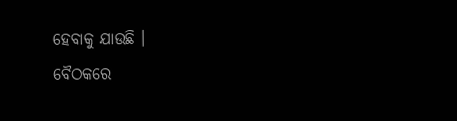ହେବାକୁ ଯାଉଛି ।
ବୈଠକରେ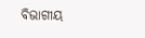ବିଭାଗୀୟ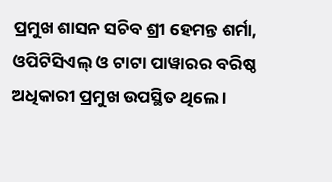ପ୍ରମୁଖ ଶାସନ ସଚିବ ଶ୍ରୀ ହେମନ୍ତ ଶର୍ମା, ଓପିଟିସିଏଲ୍ ଓ ଟାଟା ପାୱାରର ବରିଷ୍ଠ ଅଧିକାରୀ ପ୍ରମୁଖ ଉପସ୍ଥିତ ଥିଲେ ।